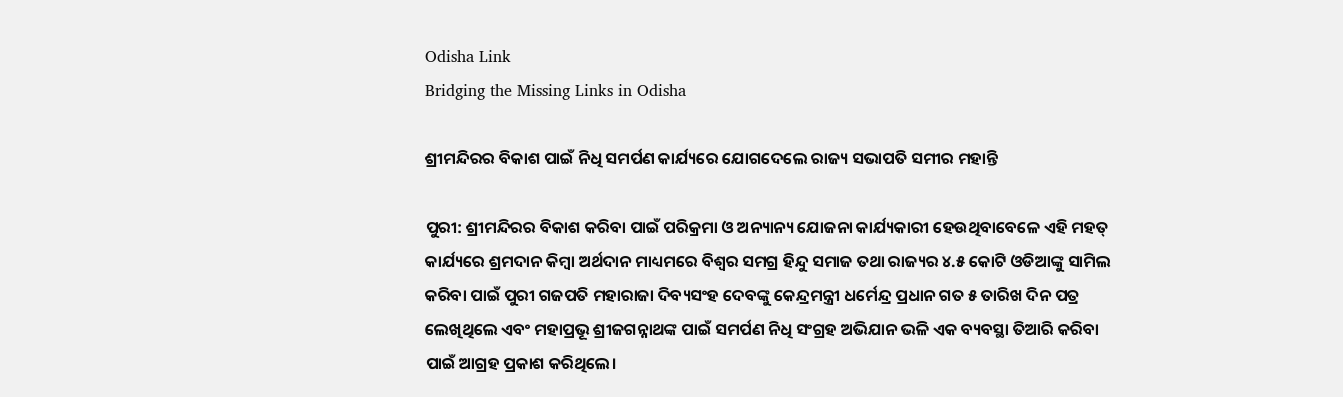Odisha Link
Bridging the Missing Links in Odisha

ଶ୍ରୀମନ୍ଦିରର ବିକାଶ ପାଇଁ ନିଧି ସମର୍ପଣ କାର୍ଯ୍ୟରେ ଯୋଗଦେଲେ ରାଜ୍ୟ ସଭାପତି ସମୀର ମହାନ୍ତି

ପୁରୀ: ଶ୍ରୀମନ୍ଦିରର ବିକାଶ କରିବା ପାଇଁ ପରିକ୍ରମା ଓ ଅନ୍ୟାନ୍ୟ ଯୋଜନା କାର୍ଯ୍ୟକାରୀ ହେଉଥିବାବେଳେ ଏହି ମହତ୍ କାର୍ଯ୍ୟରେ ଶ୍ରମଦାନ କିମ୍ବା ଅର୍ଥଦାନ ମାଧ୍ୟମରେ ବିଶ୍ୱର ସମଗ୍ର ହିନ୍ଦୁ ସମାଜ ତଥା ରାଜ୍ୟର ୪.୫ କୋଟି ଓଡିଆଙ୍କୁ ସାମିଲ କରିବା ପାଇଁ ପୁରୀ ଗଜପତି ମହାରାଜା ଦିବ୍ୟସଂହ ଦେବଙ୍କୁ କେନ୍ଦ୍ରମନ୍ତ୍ରୀ ଧର୍ମେନ୍ଦ୍ର ପ୍ରଧାନ ଗତ ୫ ତାରିଖ ଦିନ ପତ୍ର ଲେଖିଥିଲେ ଏବଂ ମହାପ୍ରଭୂ ଶ୍ରୀଜଗନ୍ନାଥଙ୍କ ପାଇଁ ସମର୍ପଣ ନିଧି ସଂଗ୍ରହ ଅଭିଯାନ ଭଳି ଏକ ବ୍ୟବସ୍ଥା ତିଆରି କରିବା ପାଇଁ ଆଗ୍ରହ ପ୍ରକାଶ କରିଥିଲେ।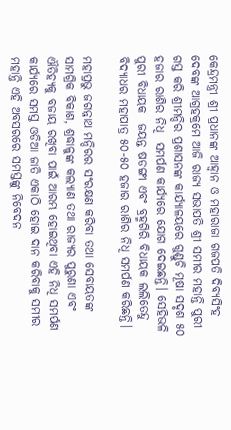କେନ୍ଦ୍ରମନ୍ତ୍ରୀ ଶ୍ରୀ ପ୍ରଧାନଙ୍କ ଆହ୍ୱାନ ଓ ମହାରାଜା ଗଜପତି ଦିବ୍ୟସିଂହ ଦେବଙ୍କ ଆଗ୍ରହକ୍ରମେ ଆଜି ରାଜ୍ୟ ସଭାପତି ଶ୍ରୀ ସମୀର ମହାନ୍ତି ପୁରୀ ଗସ୍ତ କରି ଶ୍ରୀମନ୍ଦିର ପ୍ରଶାସନଙ୍କ କାର୍ଯ୍ୟାଳୟରେ ଗୁଣ୍ଡୁଚି ମୂଷା ସଦୃଶ ୫୦ ହଜାର ରାଶିର ନିଧି  ସମର୍ପଣ କାର୍ଯ୍ୟରେ ଯୋଗ ଦେଇଛନ୍ତି। ସେହିଭଳି ପୁରୀ ବିଧାୟକ  ଜୟନ୍ତ ଷଡଙ୍ଗୀ ଏବଂ ବ୍ରହ୍ମଗିରି ବିଧାୟକ ଲଲିତେନ୍ଦୁ ବିଦ୍ୟାଧର ମହାପାତ୍ର ୫୦-୫୦ ହଜାର ରାଶିର ନିଧି ସମର୍ପଣ କରିଛନ୍ତି।

ମହାପ୍ରଭୁ ଜଗନ୍ନାଥ ମନ୍ଦିରର ସଂରକ୍ଷଣ କରିବା ତଥା ସେବାୟତଙ୍କ ସାମଗ୍ରିକ ବିକାଶ, ଶ୍ରଦ୍ଧାଳୁଙ୍କ କଲ୍ୟାଣ ତଥା ରାଜ୍ୟର ପୁରୁଣା ଏବଂ ଐତିହ୍ୟକୁ ବଜାୟ ରଖିବା ପାଇଁ ଆରମ୍ଭ ହୋଇଥିବା ଏହି ନିଧି ସମର୍ପଣ କାର୍ଯ୍ୟରେ ସମସ୍ତ ଓଡିଆ ଜାତି ଏକାଠି ହୋଇ ଦାନ କରିବାକୁ ସମୀର ମହାନ୍ତି ଏହି ଅବସରରେ ସମସ୍ତଙ୍କୁ ନିବେଦନ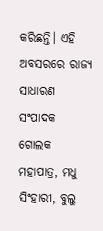କରିଛନ୍ତି। ଏହି ଅବସରରେ ରାଜ୍ୟ ସାଧାରଣ ସଂପାଦକ ଗୋଲକ ମହାପାତ୍ର, ମଧୁ ସିଂହାରୀ, ବୁଲୁ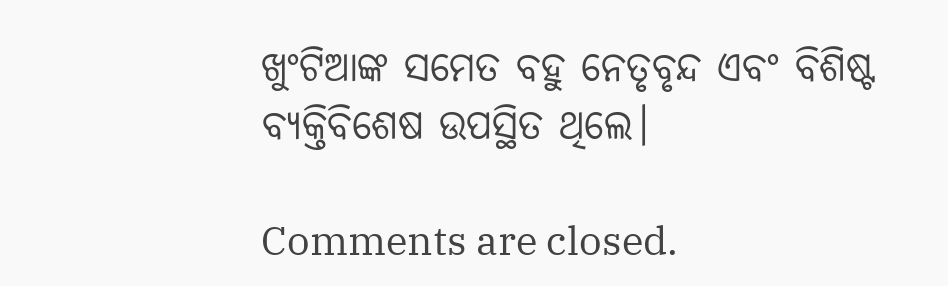ଖୁଂଟିଆଙ୍କ ସମେତ ବହୁ ନେତୃବୃନ୍ଦ ଏବଂ ବିଶିଷ୍ଟ ବ୍ୟକ୍ତିବିଶେଷ ଉପସ୍ଥିତ ଥିଲେ।

Comments are closed.